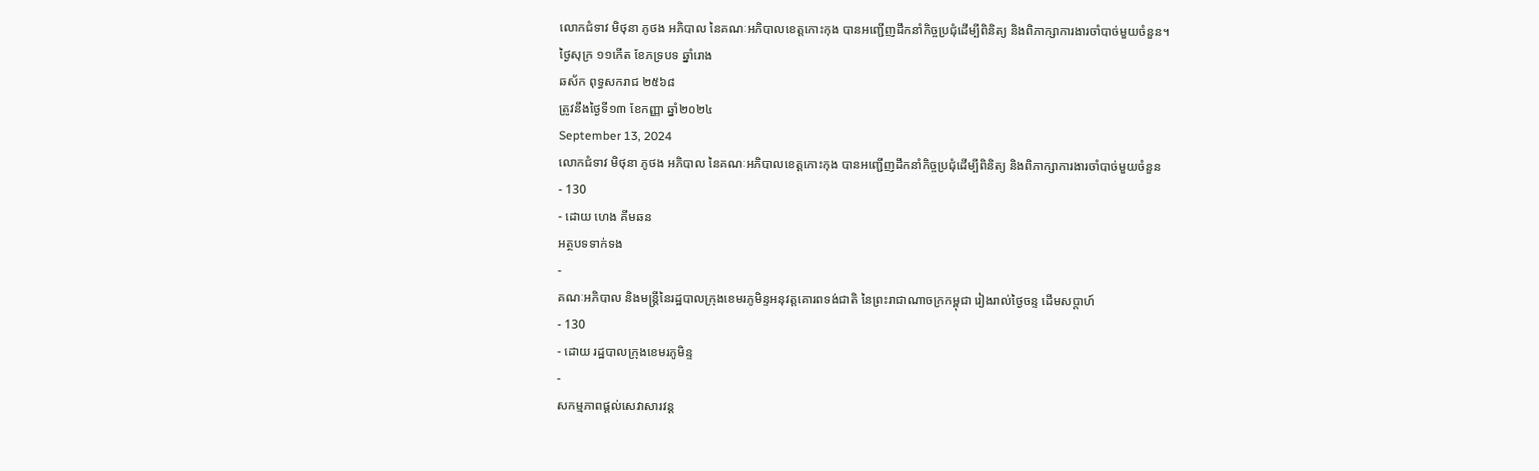លោកជំទាវ មិថុនា ភូថង អភិបាល នៃគណៈអភិបាលខេត្តកោះកុង បានអញ្ជើញដឹកនាំកិច្ចប្រជុំដើម្បីពិនិត្យ និងពិភាក្សាការងារចាំបាច់មួយចំនួន។
ថ្ងៃសុក្រ ១១កើត ខែភទ្របទ ឆ្នាំរោង
ឆស័ក ពុទ្ធសករាជ ២៥៦៨
ត្រូវនឹងថ្ងៃទី១៣ ខែកញ្ញា ឆ្នាំ២០២៤
September 13, 2024
លោកជំទាវ មិថុនា ភូថង អភិបាល នៃគណៈអភិបាលខេត្តកោះកុង បានអញ្ជើញដឹកនាំកិច្ចប្រជុំដើម្បីពិនិត្យ និងពិភាក្សាការងារចាំបាច់មួយចំនួន
- 130
- ដោយ ហេង គីមឆន
អត្ថបទទាក់ទង
-
គណៈអភិបាល និងមន្ត្រីនៃរដ្ឋបាលក្រុងខេមរភូមិន្ទអនុវត្តគោរពទង់ជាតិ នៃព្រះរាជាណាចក្រកម្ពុជា រៀងរាល់ថ្ងៃចន្ទ ដើមសប្តាហ៍
- 130
- ដោយ រដ្ឋបាលក្រុងខេមរភូមិន្ទ
-
សកម្មភាពផ្ដល់សេវាសារវន្ត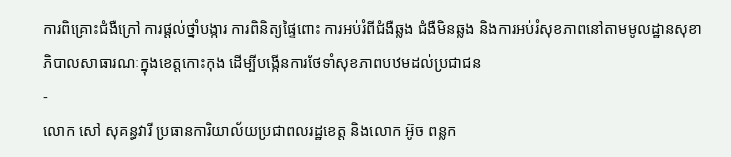ការពិគ្រោះជំងឺក្រៅ ការផ្ដល់ថ្នាំបង្ការ ការពិនិត្យផ្ទៃពោះ ការអប់រំពីជំងឺឆ្លង ជំងឺមិនឆ្លង និងការអប់រំសុខភាពនៅតាមមូលដ្ឋានសុខាភិបាលសាធារណៈក្នុងខេត្តកោះកុង ដើម្បីបង្កើនការថែទាំសុខភាពបឋមដល់ប្រជាជន
-
លោក សៅ សុគន្ធវារី ប្រធានការិយាល័យប្រជាពលរដ្ឋខេត្ត និងលោក អ៊ូច ពន្លក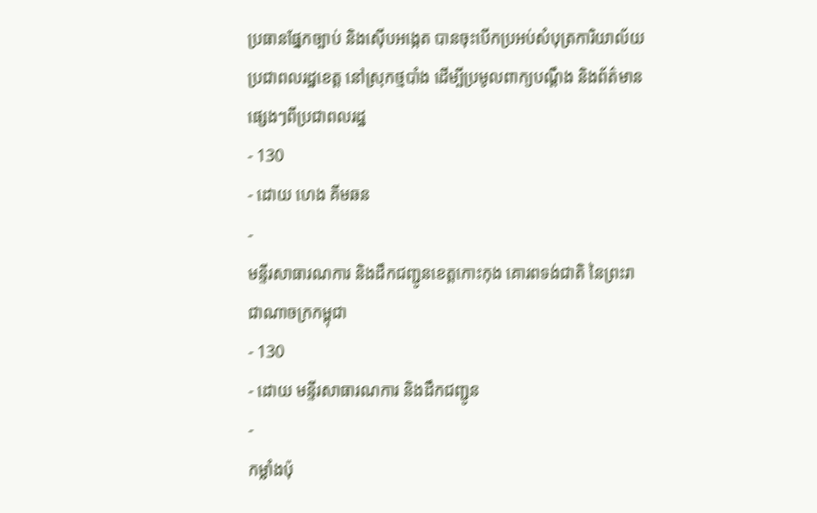ប្រធានផ្នែកច្បាប់ និងស៊ើបអង្កេត បានចុះបើកប្រអប់សំបុត្រការិយាល័យប្រជាពលរដ្ឋខេត្ត នៅស្រុកថ្មបាំង ដើម្បីប្រមូលពាក្យបណ្តឹង និងព័ត៌មានផ្សេងៗពីប្រជាពលរដ្ឋ
- 130
- ដោយ ហេង គីមឆន
-
មន្ទីរសាធារណការ និងដឹកជញ្ជូនខេត្តកោះកុង គោរពទង់ជាតិ នៃព្រះរាជាណាចក្រកម្ពុជា
- 130
- ដោយ មន្ទីរសាធារណការ និងដឹកជញ្ជូន
-
កម្លាំងប៉ុ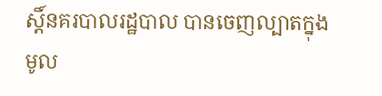ស្តិ៍នគរបាលរដ្ឋបាល បានចេញល្បាតក្នុងមូល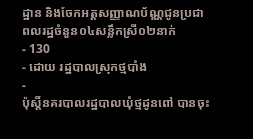ដ្ឋាន និងចែកអត្តសញ្ញាណប័ណ្ណជូនប្រជាពលរដ្ឋចំនួន០៤សន្លឹកស្រី០២នាក់
- 130
- ដោយ រដ្ឋបាលស្រុកថ្មបាំង
-
ប៉ុស្តិ៍នគរបាលរដ្ឋបាលឃុំថ្មដូនពៅ បានចុះ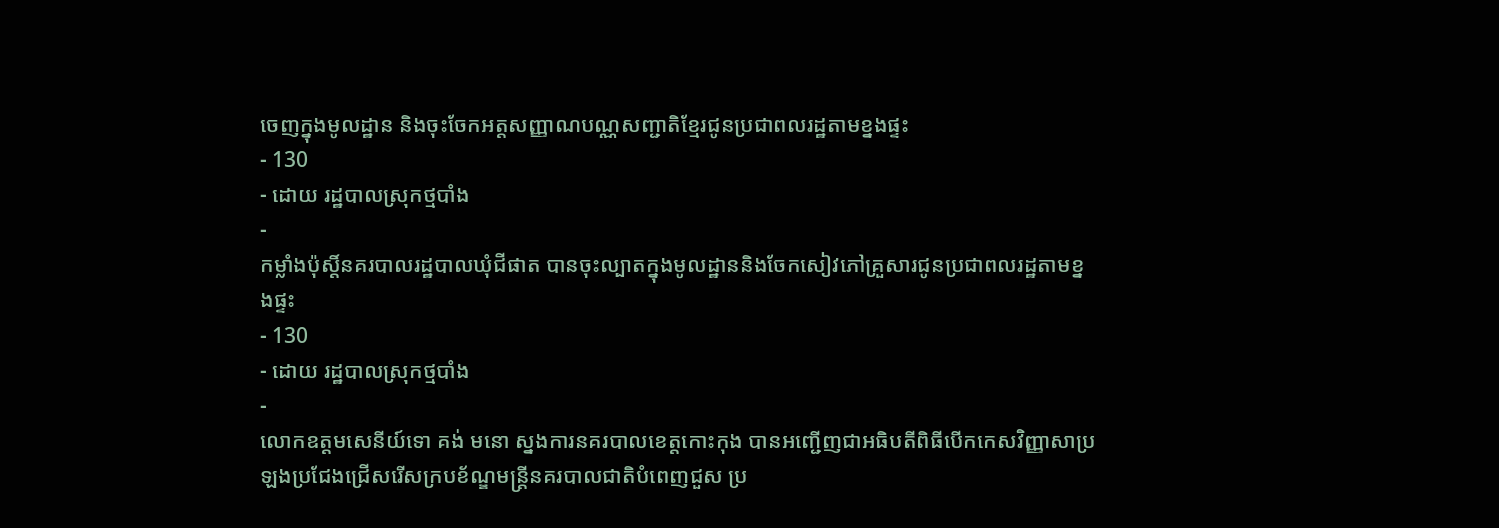ចេញក្នុងមូលដ្ឋាន និងចុះចែកអត្តសញ្ញាណបណ្ណសញ្ជាតិខ្មែរជូនប្រជាពលរដ្ឋតាមខ្នងផ្ទះ
- 130
- ដោយ រដ្ឋបាលស្រុកថ្មបាំង
-
កម្លាំងប៉ុស្តិ៍នគរបាលរដ្ឋបាលឃុំជីផាត បានចុះល្បាតក្នុងមូលដ្ឋាននិងចែកសៀវភៅគ្រួសារជូនប្រជាពលរដ្ឋតាមខ្នងផ្ទះ
- 130
- ដោយ រដ្ឋបាលស្រុកថ្មបាំង
-
លោកឧត្តមសេនីយ៍ទោ គង់ មនោ ស្នងការនគរបាលខេត្តកោះកុង បានអញ្ជើញជាអធិបតីពិធីបើកកេសវិញ្ញាសាប្រឡងប្រជែងជ្រើសរើសក្របខ័ណ្ឌមន្ត្រីនគរបាលជាតិបំពេញជួស ប្រ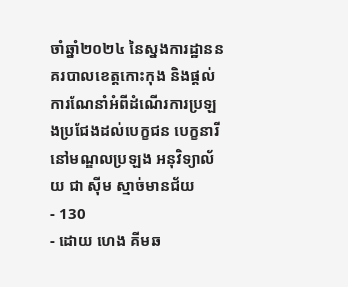ចាំឆ្នាំ២០២៤ នៃស្នងការដ្ឋាននគរបាលខេត្តកោះកុង និងផ្តល់ការណែនាំអំពីដំណើរការប្រឡងប្រជែងដល់បេក្ខជន បេក្ខនារី នៅមណ្ឌលប្រឡង អនុវិទ្យាល័យ ជា ស៊ីម ស្មាច់មានជ័យ
- 130
- ដោយ ហេង គីមឆ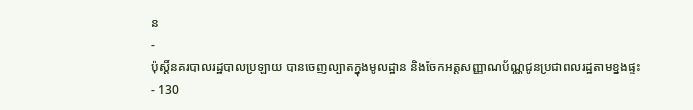ន
-
ប៉ុស្តិ៍នគរបាលរដ្ឋបាលប្រឡាយ បានចេញល្បាតក្នុងមូលដ្ឋាន និងចែកអត្តសញ្ញាណប័ណ្ណជូនប្រជាពលរដ្ឋតាមខ្នងផ្ទះ
- 130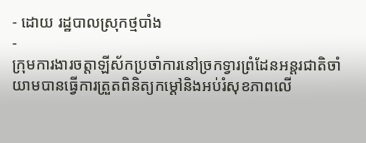- ដោយ រដ្ឋបាលស្រុកថ្មបាំង
-
ក្រុមការងារចត្តាឡីស័កប្រចាំការនៅច្រកទ្វារព្រំដែនអន្ដរជាតិចាំយាមបានធ្វើការត្រួតពិនិត្យកម្ដៅនិងអប់រំសុខភាពលើ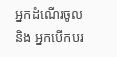អ្នកដំណើរចូល និង អ្នកបើកបរ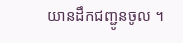យានដឹកជញ្ជូនចូល ។